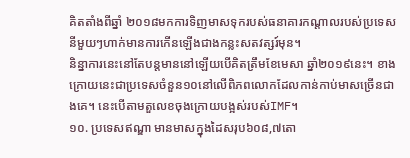គិតតាំងពីឆ្នាំ ២០១៨មកការទិញមាសទុករបស់ធនាគារកណ្ដាលរបស់ប្រទេសនីមួយៗហាក់មានការកើនឡើងជាងកន្លះសតវត្សរ៍មុន។
និន្នាការនេះនៅតែបន្តមាននៅឡើយបើគិតត្រឹមខែមេសា ឆ្នាំ២០១៩នេះ។ ខាងក្រោយនេះជាប្រទេសចំនួន១០នៅលើពិភពលោកដែលកាន់កាប់មាសច្រើនជាងគេ។ នេះបើតាមតួលេខចុងក្រោយបង្អស់របស់IMF។
១០. ប្រទេសឥណ្ឌា មានមាសក្នុងដៃសរុប៦០៨,៧តោ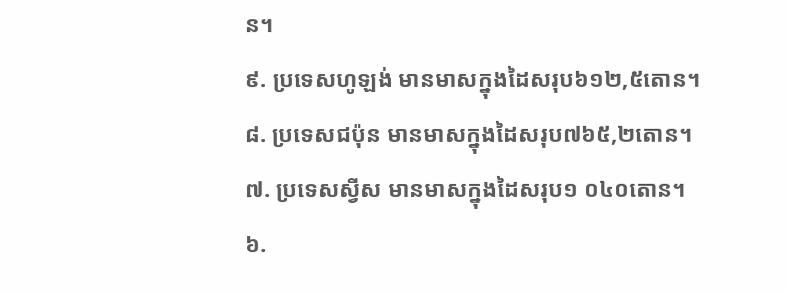ន។
៩. ប្រទេសហូឡង់ មានមាសក្នុងដៃសរុប៦១២,៥តោន។
៨. ប្រទេសជប៉ុន មានមាសក្នុងដៃសរុប៧៦៥,២តោន។
៧. ប្រទេសស្វីស មានមាសក្នុងដៃសរុប១ ០៤០តោន។
៦.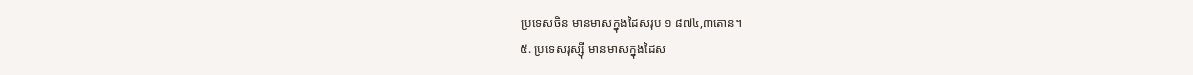ប្រទេសចិន មានមាសក្នុងដៃសរុប ១ ៨៧៤,៣តោន។
៥. ប្រទេសរុស្ស៊ី មានមាសក្នុងដៃស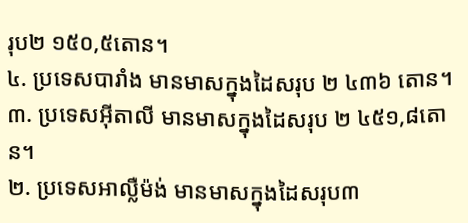រុប២ ១៥០,៥តោន។
៤. ប្រទេសបារាំង មានមាសក្នុងដៃសរុប ២ ៤៣៦ តោន។
៣. ប្រទេសអ៊ីតាលី មានមាសក្នុងដៃសរុប ២ ៤៥១,៨តោន។
២. ប្រទេសអាល្លឺម៉ង់ មានមាសក្នុងដៃសរុប៣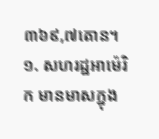៣៦៩,៧តោន។
១. សហរដ្ឋអាម៉េរិក មានមាសក្នុង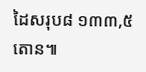ដៃសរុប៨ ១៣៣,៥តោន៕